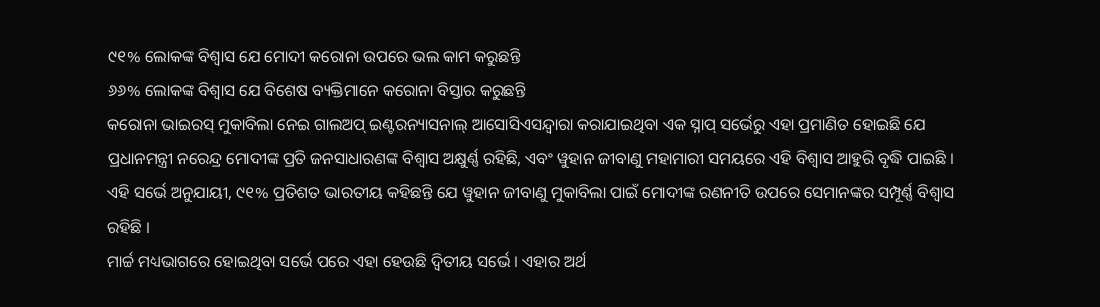୯୧% ଲୋକଙ୍କ ବିଶ୍ୱାସ ଯେ ମୋଦୀ କରୋନା ଉପରେ ଭଲ କାମ କରୁଛନ୍ତି
୬୬% ଲୋକଙ୍କ ବିଶ୍ୱାସ ଯେ ବିଶେଷ ବ୍ୟକ୍ତିମାନେ କରୋନା ବିସ୍ତାର କରୁଛନ୍ତି
କରୋନା ଭାଇରସ୍ ମୁକାବିଲା ନେଇ ଗାଲଅପ୍ ଇଣ୍ଟରନ୍ୟାସନାଲ୍ ଆସୋସିଏସନ୍ଦ୍ୱାରା କରାଯାଇଥିବା ଏକ ସ୍ନାପ୍ ସର୍ଭେରୁ ଏହା ପ୍ରମାଣିତ ହୋଇଛି ଯେ ପ୍ରଧାନମନ୍ତ୍ରୀ ନରେନ୍ଦ୍ର ମୋଦୀଙ୍କ ପ୍ରତି ଜନସାଧାରଣଙ୍କ ବିଶ୍ୱାସ ଅକ୍ଷୁର୍ଣ୍ଣ ରହିଛି, ଏବଂ ୱୁହାନ ଜୀବାଣୁ ମହାମାରୀ ସମୟରେ ଏହି ବିଶ୍ୱାସ ଆହୁରି ବୃଦ୍ଧି ପାଇଛି । ଏହି ସର୍ଭେ ଅନୁଯାୟୀ, ୯୧% ପ୍ରତିଶତ ଭାରତୀୟ କହିଛନ୍ତି ଯେ ୱୁହାନ ଜୀବାଣୁ ମୁକାବିଲା ପାଇଁ ମୋଦୀଙ୍କ ରଣନୀତି ଉପରେ ସେମାନଙ୍କର ସମ୍ପୂର୍ଣ୍ଣ ବିଶ୍ୱାସ ରହିଛି ।
ମାର୍ଚ୍ଚ ମଧ୍ୟଭାଗରେ ହୋଇଥିବା ସର୍ଭେ ପରେ ଏହା ହେଉଛି ଦ୍ୱିତୀୟ ସର୍ଭେ । ଏହାର ଅର୍ଥ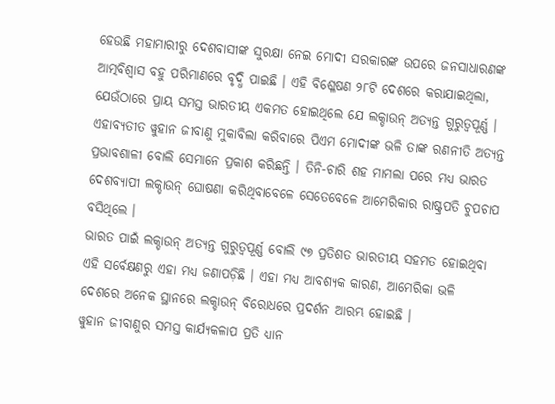ହେଉଛି ମହାମାରୀରୁ ଦେଶବାସୀଙ୍କ ସୁରକ୍ଷା ନେଇ ମୋଦୀ ସରକାରଙ୍କ ଉପରେ ଜନସାଧାରଣଙ୍କ ଆତ୍ମବିଶ୍ୱାସ ବହୁ ପରିମାଣରେ ବୃଦ୍ଧି ପାଇଛି । ଏହି ବିଶ୍ଳେଷଣ ୨୮ଟି ଦେଶରେ କରାଯାଇଥିଲା, ଯେଉଁଠାରେ ପ୍ରାୟ ସମସ୍ତ ଭାରତୀୟ ଏକମତ ହୋଇଥିଲେ ଯେ ଲକ୍ଡାଉନ୍ ଅତ୍ୟନ୍ତ ଗୁରୁତ୍ୱପୂର୍ଣ୍ଣ । ଏହାବ୍ୟତୀତ ୱୁହାନ ଜୀବାଣୁ ମୁକାବିଲା କରିବାରେ ପିଏମ ମୋଦୀଙ୍କ ଭଳି ତାଙ୍କ ରଣନୀତି ଅତ୍ୟନ୍ତ ପ୍ରଭାବଶାଳୀ ବୋଲି ସେମାନେ ପ୍ରକାଶ କରିଛନ୍ତି । ତିନି-ଚାରି ଶହ ମାମଲା ପରେ ମଧ୍ୟ ଭାରତ ଦେଶବ୍ୟାପୀ ଲକ୍ଡାଉନ୍ ଘୋଷଣା କରିଥିବାବେଳେ ସେତେବେଳେ ଆମେରିକାର ରାଷ୍ଟ୍ରପତି ଚୁପଚାପ ବସିଥିଲେ ।
ଭାରତ ପାଇଁ ଲକ୍ଡାଉନ୍ ଅତ୍ୟନ୍ତ ଗୁରୁତ୍ୱପୂର୍ଣ୍ଣ ବୋଲି ୯୭ ପ୍ରତିଶତ ଭାରତୀୟ ସହମତ ହୋଇଥିବା ଏହି ସର୍ବେକ୍ଷଣରୁ ଏହା ମଧ୍ୟ ଜଣାପଡ଼ିଛି । ଏହା ମଧ୍ୟ ଆବଶ୍ୟକ କାରଣ, ଆମେରିକା ଭଳି ଦେଶରେ ଅନେକ ସ୍ଥାନରେ ଲକ୍ଡାଉନ୍ ବିରୋଧରେ ପ୍ରଦର୍ଶନ ଆରମ୍ଭ ହୋଇଛି ।
ୱୁହାନ ଜୀବାଣୁର ସମସ୍ତ କାର୍ଯ୍ୟକଳାପ ପ୍ରତି ଧ୍ୟାନ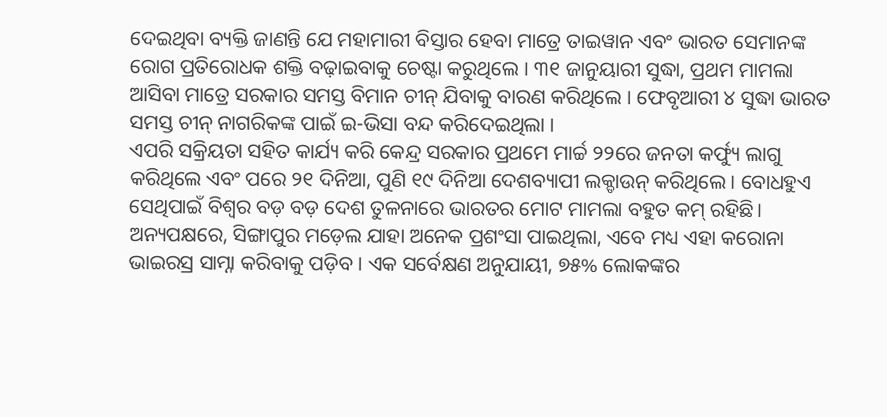ଦେଇଥିବା ବ୍ୟକ୍ତି ଜାଣନ୍ତି ଯେ ମହାମାରୀ ବିସ୍ତାର ହେବା ମାତ୍ରେ ତାଇୱାନ ଏବଂ ଭାରତ ସେମାନଙ୍କ ରୋଗ ପ୍ରତିରୋଧକ ଶକ୍ତି ବଢ଼ାଇବାକୁ ଚେଷ୍ଟା କରୁଥିଲେ । ୩୧ ଜାନୁୟାରୀ ସୁଦ୍ଧା, ପ୍ରଥମ ମାମଲା ଆସିବା ମାତ୍ରେ ସରକାର ସମସ୍ତ ବିମାନ ଚୀନ୍ ଯିବାକୁ ବାରଣ କରିଥିଲେ । ଫେବୃଆରୀ ୪ ସୁଦ୍ଧା ଭାରତ ସମସ୍ତ ଚୀନ୍ ନାଗରିକଙ୍କ ପାଇଁ ଇ-ଭିସା ବନ୍ଦ କରିଦେଇଥିଲା ।
ଏପରି ସକ୍ରିୟତା ସହିତ କାର୍ଯ୍ୟ କରି କେନ୍ଦ୍ର ସରକାର ପ୍ରଥମେ ମାର୍ଚ୍ଚ ୨୨ରେ ଜନତା କର୍ଫ୍ୟୁ ଲାଗୁ କରିଥିଲେ ଏବଂ ପରେ ୨୧ ଦିନିଆ, ପୁଣି ୧୯ ଦିନିଆ ଦେଶବ୍ୟାପୀ ଲକ୍ଡାଉନ୍ କରିଥିଲେ । ବୋଧହୁଏ ସେଥିପାଇଁ ବିଶ୍ୱର ବଡ଼ ବଡ଼ ଦେଶ ତୁଳନାରେ ଭାରତର ମୋଟ ମାମଲା ବହୁତ କମ୍ ରହିଛି। ଅନ୍ୟପକ୍ଷରେ, ସିଙ୍ଗାପୁର ମଡ଼େଲ ଯାହା ଅନେକ ପ୍ରଶଂସା ପାଇଥିଲା, ଏବେ ମଧ୍ୟ ଏହା କରୋନା ଭାଇରସ୍ର ସାମ୍ନା କରିବାକୁ ପଡ଼ିବ । ଏକ ସର୍ବେକ୍ଷଣ ଅନୁଯାୟୀ, ୭୫% ଲୋକଙ୍କର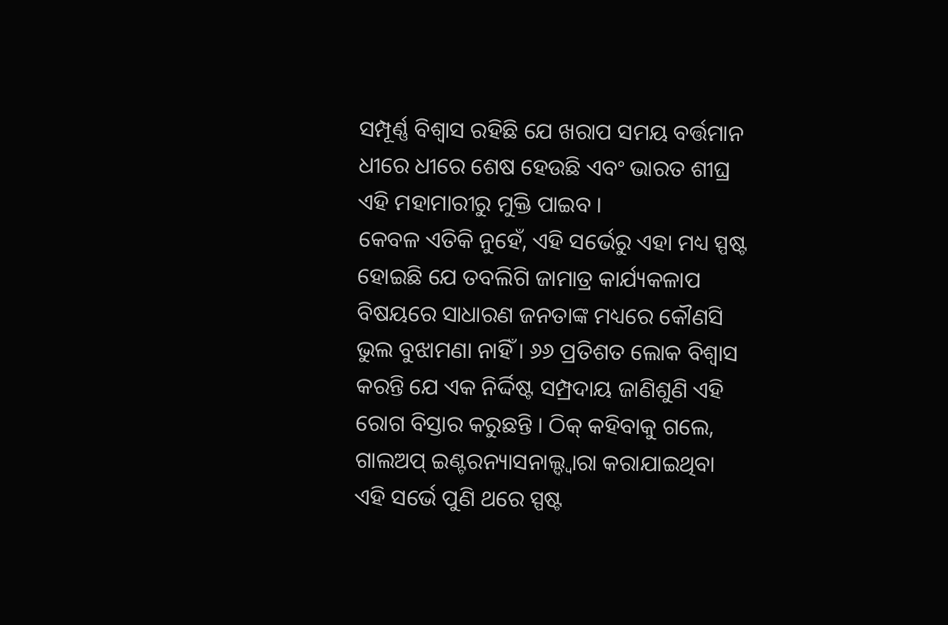ସମ୍ପୂର୍ଣ୍ଣ ବିଶ୍ୱାସ ରହିଛି ଯେ ଖରାପ ସମୟ ବର୍ତ୍ତମାନ ଧୀରେ ଧୀରେ ଶେଷ ହେଉଛି ଏବଂ ଭାରତ ଶୀଘ୍ର ଏହି ମହାମାରୀରୁ ମୁକ୍ତି ପାଇବ ।
କେବଳ ଏତିକି ନୁହେଁ, ଏହି ସର୍ଭେରୁ ଏହା ମଧ୍ୟ ସ୍ପଷ୍ଟ ହୋଇଛି ଯେ ତବଲିଗି ଜାମାତ୍ର କାର୍ଯ୍ୟକଳାପ ବିଷୟରେ ସାଧାରଣ ଜନତାଙ୍କ ମଧ୍ୟରେ କୌଣସି ଭୁଲ ବୁଝାମଣା ନାହିଁ । ୬୬ ପ୍ରତିଶତ ଲୋକ ବିଶ୍ୱାସ କରନ୍ତି ଯେ ଏକ ନିର୍ଦ୍ଦିଷ୍ଟ ସମ୍ପ୍ରଦାୟ ଜାଣିଶୁଣି ଏହି ରୋଗ ବିସ୍ତାର କରୁଛନ୍ତି । ଠିକ୍ କହିବାକୁ ଗଲେ, ଗାଲଅପ୍ ଇଣ୍ଟରନ୍ୟାସନାଲ୍ଦ୍ୱାରା କରାଯାଇଥିବା ଏହି ସର୍ଭେ ପୁଣି ଥରେ ସ୍ପଷ୍ଟ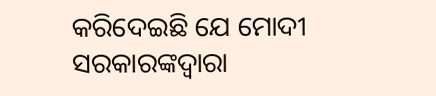କରିଦେଇଛି ଯେ ମୋଦୀ ସରକାରଙ୍କଦ୍ୱାରା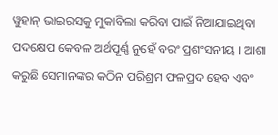ୱୁହାନ୍ ଭାଇରସକୁ ମୁକାବିଲା କରିବା ପାଇଁ ନିଆଯାଇଥିବା ପଦକ୍ଷେପ କେବଳ ଅର୍ଥପୂର୍ଣ୍ଣ ନୁହେଁ ବରଂ ପ୍ରଶଂସନୀୟ । ଆଶା କରୁଛି ସେମାନଙ୍କର କଠିନ ପରିଶ୍ରମ ଫଳପ୍ରଦ ହେବ ଏବଂ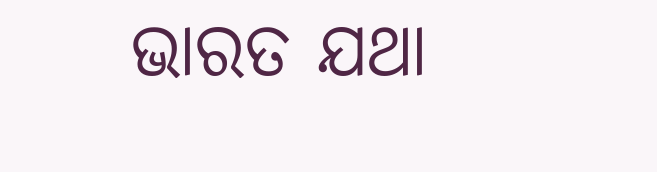ଭାରତ ଯଥା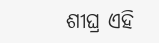ଶୀଘ୍ର ଏହି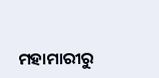ମହାମାରୀରୁ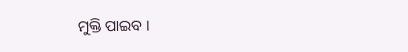ମୁକ୍ତି ପାଇବ ।